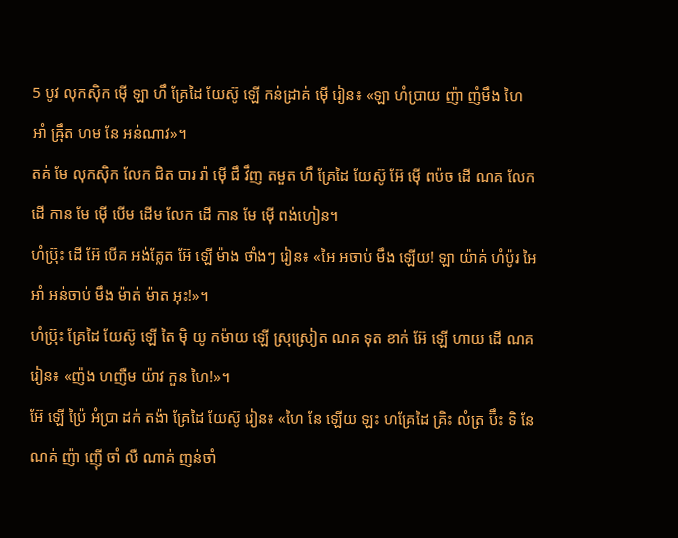5 បូវ លុកស៊ិក ម៉ើ ឡា ហឹ គ្រែដៃ យែស៊ូ ឡើ កន់ដ្រាគ់ ម៉ើ រៀន៖ «ឡា ហំប្រាយ ញ៉ា ញំមឹង ហៃ អាំ ឝ៉្រឹត ហម នែ អន់ណាវ»។
តគ់ មែ លុកស៊ិក លែក ជិត បារ រ៉ា ម៉ើ ជឹ វឹញ តមួត ហឹ គ្រែដៃ យែស៊ូ អ៊ែ ម៉ើ ពប៉ច ដើ ណគ លែក ដើ កាន មែ ម៉ើ បើម ដើម លែក ដើ កាន មែ ម៉ើ ពង់ហៀន។
ហំប៊្រុះ ដើ អ៊ែ បើគ អង់គ្លែត អ៊ែ ឡើ ម៉ាង ថាំងៗ រៀន៖ «អៃ អចាប់ មឹង ឡើយ! ឡា យ៉ាគ់ ហំប៉ូរ អៃ អាំ អន់ចាប់ មឹង ម៉ាត់ ម៉ាត អុះ!»។
ហំប៊្រុះ គ្រែដៃ យែស៊ូ ឡើ តៃ ម៉ិ យូ កម៉ាយ ឡើ ស្រុស្រៀត ណគ ទុត ខាក់ អ៊ែ ឡើ ហាយ ដើ ណគ រៀន៖ «ញ៉ង ហញឺម យ៉ាវ កួន ហៃ!»។
អ៊ែ ឡើ ប៉្រៃ អំប្រា ដក់ តង៉ា គ្រែដៃ យែស៊ូ រៀន៖ «ហៃ នែ ឡើយ ឡះ ហគ្រែដៃ គ្រិះ លំត្រ ប៊ឹះ ទិ នែ ណគ់ ញ៉ា ញ៉ើ ចាំ លឺ ណាគ់ ញន់ចាំ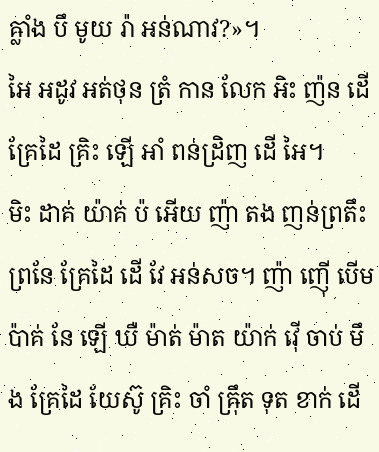ឝ្លាំង បឹ មូយ រ៉ា អន់ណាវ?»។
អៃ អដូវ អត់ថុន ត្រំ កាន លែក អិះ ញ៉ន ដើ គ្រែដៃ គ្រិះ ឡើ អាំ ពន់ដ្រិញ ដើ អៃ។
មិះ ដាគ់ យ៉ាគ់ ប៉ អើយ ញ៉ា តង ញន់ព្រតឹះ ព្រនែ គ្រែដៃ ដើ វែ អន់សច។ ញ៉ា ញ៉ើ បើម ប៉ាគ់ នែ ឡើ ឃឺ ម៉ាត់ ម៉ាត យ៉ាក់ វ៉ើ ចាប់ មឹង គ្រែដៃ យែស៊ូ គ្រិះ ចាំ ឝ៉្រឹត ទុត ខាក់ ដើ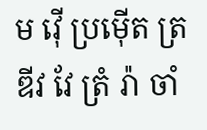ម វ៉ើ ប្រម៉ើត ត្រឌីវ វែ ត្រំ រ៉ា ចាំ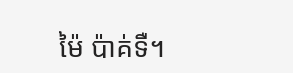ម៉ៃ ប៉ាគ់ទឺ។